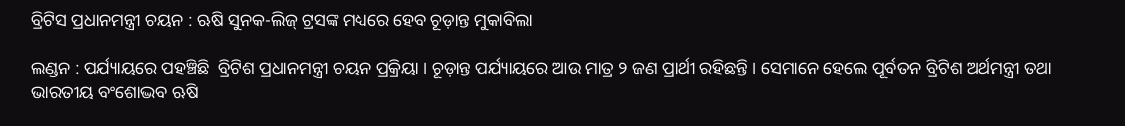ବ୍ରିଟିସ ପ୍ରଧାନମନ୍ତ୍ରୀ ଚୟନ : ଋଷି ସୁନକ-ଲିଜ୍ ଟ୍ରସଙ୍କ ମଧ୍ୟରେ ହେବ ଚୂଡ଼ାନ୍ତ ମୁକାବିଲା

ଲଣ୍ଡନ : ପର୍ଯ୍ୟାୟରେ ପହଞ୍ଚିଛି  ବ୍ରିଟିଶ ପ୍ରଧାନମନ୍ତ୍ରୀ ଚୟନ ପ୍ରକ୍ରିୟା । ଚୂଡ଼ାନ୍ତ ପର୍ଯ୍ୟାୟରେ ଆଉ ମାତ୍ର ୨ ଜଣ ପ୍ରାର୍ଥୀ ରହିଛନ୍ତି । ସେମାନେ ହେଲେ ପୂର୍ବତନ ବ୍ରିଟିଶ ଅର୍ଥମନ୍ତ୍ରୀ ତଥା ଭାରତୀୟ ବଂଶୋଦ୍ଭବ ଋଷି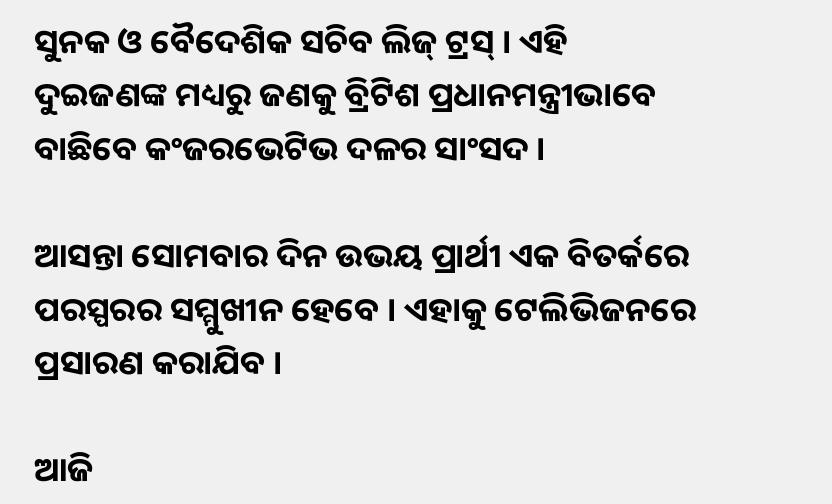ସୁନକ ଓ ବୈଦେଶିକ ସଚିବ ଲିଜ୍ ଟ୍ରସ୍ । ଏହି ଦୁଇଜଣଙ୍କ ମଧ୍ୟରୁ ଜଣକୁ ବ୍ରିଟିଶ ପ୍ରଧାନମନ୍ତ୍ରୀଭାବେ ବାଛିବେ କଂଜରଭେଟିଭ ଦଳର ସାଂସଦ ।

ଆସନ୍ତା ସୋମବାର ଦିନ ଉଭୟ ପ୍ରାର୍ଥୀ ଏକ ବିତର୍କରେ ପରସ୍ପରର ସମ୍ମୁଖୀନ ହେବେ । ଏହାକୁ ଟେଲିଭିଜନରେ ପ୍ରସାରଣ କରାଯିବ ।

ଆଜି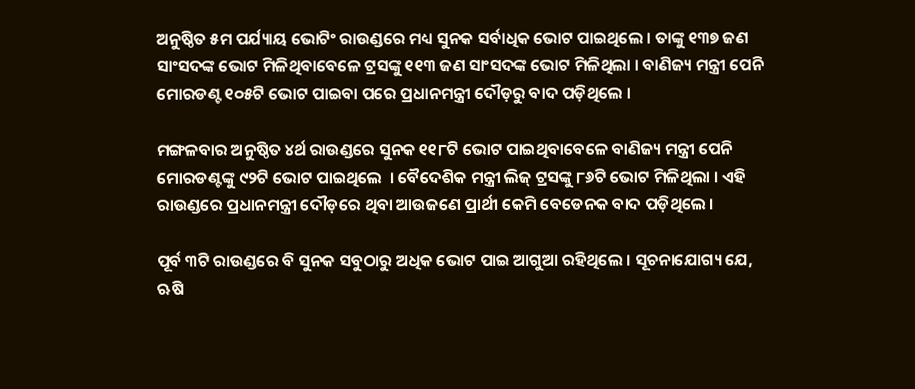ଅନୁଷ୍ଠିତ ୫ମ ପର୍ଯ୍ୟାୟ ଭୋଟିଂ ରାଉଣ୍ଡରେ ମଧ୍ୟ ସୁନକ ସର୍ବାଧିକ ଭୋଟ ପାଇଥିଲେ । ତାଙ୍କୁ ୧୩୭ ଜଣ ସାଂସଦଙ୍କ ଭୋଟ ମିଳିଥିବାବେଳେ ଟ୍ରସଙ୍କୁ ୧୧୩ ଜଣ ସାଂସଦଙ୍କ ଭୋଟ ମିଳିଥିଲା । ବାଣିଜ୍ୟ ମନ୍ତ୍ରୀ ପେନି ମୋରଡଣ୍ଟ ୧୦୫ଟି ଭୋଟ ପାଇବା ପରେ ପ୍ରଧାନମନ୍ତ୍ରୀ ଦୌଡ଼ରୁ ବାଦ ପଡ଼ିଥିଲେ ।

ମଙ୍ଗଳବାର ଅନୁଷ୍ଠିତ ୪ର୍ଥ ରାଉଣ୍ଡରେ ସୁନକ ୧୧୮ଟି ଭୋଟ ପାଇଥିବାବେଳେ ବାଣିଜ୍ୟ ମନ୍ତ୍ରୀ ପେନି ମୋରଡଣ୍ଟଙ୍କୁ ୯୨ଟି ଭୋଟ ପାଇଥିଲେ  । ବୈଦେଶିକ ମନ୍ତ୍ରୀ ଲିଜ୍ ଟ୍ରସଙ୍କୁ ୮୬ଟି ଭୋଟ ମିଳିଥିଲା । ଏହି ରାଉଣ୍ଡରେ ପ୍ରଧାନମନ୍ତ୍ରୀ ଦୌଡ଼ରେ ଥିବା ଆଉଜଣେ ପ୍ରାର୍ଥୀ କେମି ବେଡେନକ ବାଦ ପଡ଼ିଥିଲେ ।

ପୂର୍ବ ୩ଟି ରାଉଣ୍ଡରେ ବି ସୁନକ ସବୁଠାରୁ ଅଧିକ ଭୋଟ ପାଇ ଆଗୁଆ ରହିଥିଲେ । ସୂଚନାଯୋଗ୍ୟ ଯେ, ଋଷି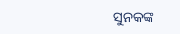ସୁନକଙ୍କ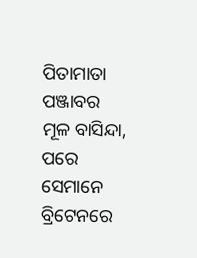ପିତାମାତା ପଞ୍ଜାବର ମୂଳ ବାସିନ୍ଦା, ପରେ ସେମାନେ ବ୍ରିଟେନରେ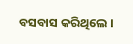ବସବାସ କରିଥିଲେ ।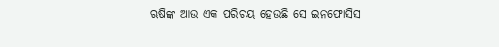ଋଷିଙ୍କ ଆଉ ଏକ ପରିଚୟ ହେଉଛି ସେ ଇନଫୋସିସ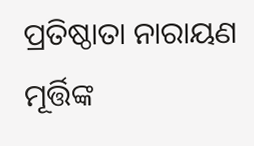ପ୍ରତିଷ୍ଠାତା ନାରାୟଣ ମୂର୍ତ୍ତିଙ୍କ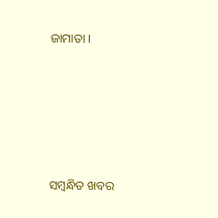ଜାମାତା ।





ସମ୍ବନ୍ଧିତ ଖବର